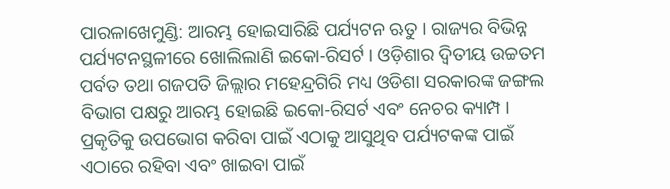ପାରଳାଖେମୁଣ୍ଡି: ଆରମ୍ଭ ହୋଇସାରିଛି ପର୍ଯ୍ୟଟନ ଋତୁ । ରାଜ୍ୟର ବିଭିନ୍ନ ପର୍ଯ୍ୟଟନସ୍ଥଳୀରେ ଖୋଲିଲାଣି ଇକୋ-ରିସର୍ଟ । ଓଡ଼ିଶାର ଦ୍ବିତୀୟ ଉଚ୍ଚତମ ପର୍ବତ ତଥା ଗଜପତି ଜିଲ୍ଲାର ମହେନ୍ଦ୍ରଗିରି ମଧ୍ୟ ଓଡିଶା ସରକାରଙ୍କ ଜଙ୍ଗଲ ବିଭାଗ ପକ୍ଷରୁ ଆରମ୍ଭ ହୋଇଛି ଇକୋ-ରିସର୍ଟ ଏବଂ ନେଚର କ୍ୟାମ୍ପ । ପ୍ରକୃତିକୁ ଉପଭୋଗ କରିବା ପାଇଁ ଏଠାକୁ ଆସୁଥିବ ପର୍ଯ୍ୟଟକଙ୍କ ପାଇଁ ଏଠାରେ ରହିବା ଏବଂ ଖାଇବା ପାଇଁ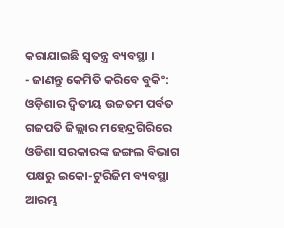କରାଯାଇଛି ସ୍ୱତନ୍ତ୍ର ବ୍ୟବସ୍ଥା ।
- ଜାଣନ୍ତୁ କେମିତି କରିବେ ବୁକିଂ:
ଓଡ଼ିଶାର ଦ୍ବିତୀୟ ଉଚ୍ଚତମ ପର୍ବତ ଗଜପତି ଜିଲ୍ଲାର ମହେନ୍ଦ୍ରଗିରିରେ ଓଡିଶା ସରକାରଙ୍କ ଜଙ୍ଗଲ ବିଭାଗ ପକ୍ଷରୁ ଇକୋ-ଟୁରିଜିମ ବ୍ୟବସ୍ଥା ଆରମ୍ଭ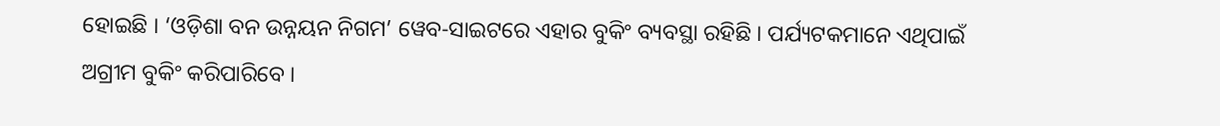ହୋଇଛି । ‘ଓଡ଼ିଶା ବନ ଉନ୍ନୟନ ନିଗମ’ ୱେବ-ସାଇଟରେ ଏହାର ବୁକିଂ ବ୍ୟବସ୍ଥା ରହିଛି । ପର୍ଯ୍ୟଟକମାନେ ଏଥିପାଇଁ ଅଗ୍ରୀମ ବୁକିଂ କରିପାରିବେ ।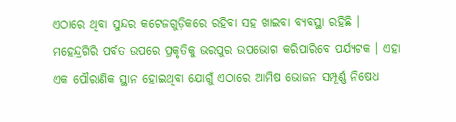ଏଠାରେ ଥିବା ସୁନ୍ଦର କଟେଜଗୁଡ଼ିକରେ ରହିବା ସହ ଖାଇବା ବ୍ୟବସ୍ଥା ରହିଛି । ମହେନ୍ଦ୍ରଗିରି ପର୍ବତ ଉପରେ ପ୍ରକୃତିକୁ ଭରପୁର ଉପଭୋଗ କରିପାରିବେ ପର୍ଯ୍ୟଟକ । ଏହା ଏକ ପୌରାଣିକ ସ୍ଥାନ ହୋଇଥିବା ଯୋଗୁଁ ଏଠାରେ ଆମିଷ ଭୋଜନ ସମ୍ପୂର୍ଣ୍ଣ ନିଷେଧ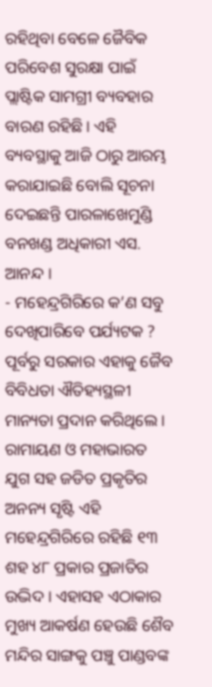ରହିଥିବା ବେଳେ ଜୈବିକ ପରିବେଶ ସୁରକ୍ଷା ପାଇଁ ପ୍ଲାଷ୍ଟିକ ସାମଗ୍ରୀ ବ୍ୟବହାର ବାରଣ ରହିଛି । ଏହି ବ୍ୟବସ୍ଥାକୁ ଆଜି ଠାରୁ ଆରମ୍ଭ କରାଯାଇଛି ବୋଲି ସୂଚନା ଦେଇଛନ୍ତି ପାରଳାଖେମୁଣ୍ଡି ବନଖଣ୍ଡ ଅଧିକାରୀ ଏସ. ଆନନ୍ଦ ।
- ମହେନ୍ଦ୍ରଗିରିରେ କ’ଣ ସବୁ ଦେଖିପାରିବେ ପର୍ଯ୍ୟଟକ ?
ପୂର୍ବରୁ ସରକାର ଏହାକୁ ଜୈବ ବିବିଧତା ଐତିହ୍ୟସ୍ଥଳୀ ମାନ୍ୟତା ପ୍ରଦାନ କରିଥିଲେ । ରାମାୟଣ ଓ ମହାଭାରତ ଯୁଗ ସହ ଜଡିତ ପ୍ରକୃତିର ଅନନ୍ୟ ସୃଷ୍ଟି ଏହି ମହେନ୍ଦ୍ରଗିରିରେ ରହିଛି ୧୩ ଶହ ୪୮ ପ୍ରକାର ପ୍ରଜାତିର ଉଦ୍ଭିଦ । ଏହାସହ ଏଠାକାର ମୁଖ୍ୟ ଆକର୍ଷଣ ହେଉଛି ଶୈବ ମନ୍ଦିର ସାଙ୍ଗକୁ ପଞ୍ଚୁ ପାଣ୍ଡବଙ୍କ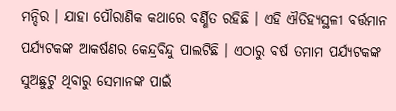ମନ୍ଦିର । ଯାହା ପୌରାଣିକ କଥାରେ ବର୍ଣ୍ଣିତ ରହିଛି । ଏହି ଐତିହ୍ୟସ୍ଥଳୀ ବର୍ତ୍ତମାନ ପର୍ଯ୍ୟଟକଙ୍କ ଆକର୍ଷଣର କେନ୍ଦ୍ରବିନ୍ଦୁ ପାଲଟିଛି । ଏଠାରୁ ବର୍ଷ ତମାମ ପର୍ଯ୍ୟଟକଙ୍କ ସୁଅଛୁଟୁ ଥିବାରୁ ସେମାନଙ୍କ ପାଇଁ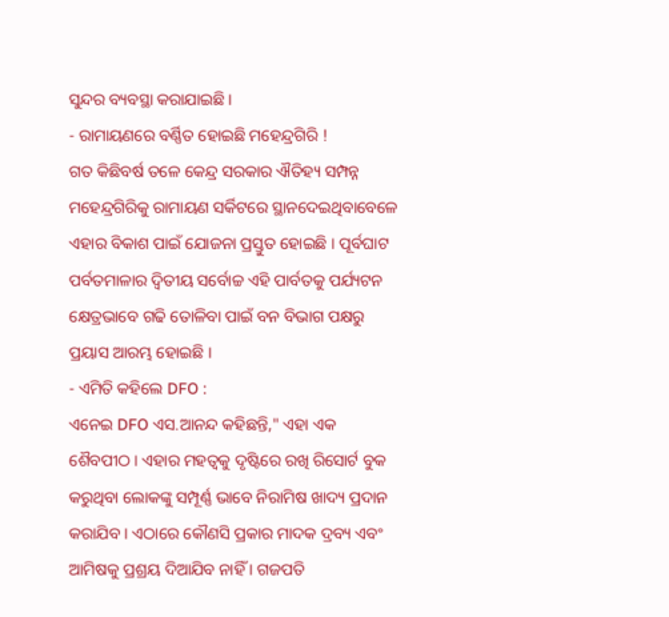ସୁନ୍ଦର ବ୍ୟବସ୍ଥା କରାଯାଇଛି ।
- ରାମାୟଣରେ ବର୍ଣ୍ଣିତ ହୋଇଛି ମହେନ୍ଦ୍ରଗିରି !
ଗତ କିଛିବର୍ଷ ତଳେ କେନ୍ଦ୍ର ସରକାର ଐତିହ୍ୟ ସମ୍ପନ୍ନ ମହେନ୍ଦ୍ରଗିରିକୁ ରାମାୟଣ ସର୍କିଟରେ ସ୍ଥାନଦେଇଥିବାବେଳେ ଏହାର ବିକାଶ ପାଇଁ ଯୋଜନା ପ୍ରସ୍ତୁତ ହୋଇଛି । ପୂର୍ବଘାଟ ପର୍ବତମାଳାର ଦ୍ବିତୀୟ ସର୍ବୋଚ୍ଚ ଏହି ପାର୍ବତକୁ ପର୍ଯ୍ୟଟନ କ୍ଷେତ୍ରଭାବେ ଗଢି ତୋଳିବା ପାଇଁ ବନ ବିଭାଗ ପକ୍ଷରୁ ପ୍ରୟାସ ଆରମ୍ଭ ହୋଇଛି ।
- ଏମିତି କହିଲେ DFO :
ଏନେଇ DFO ଏସ.ଆନନ୍ଦ କହିଛନ୍ତି," ଏହା ଏକ ଶୈବପୀଠ । ଏହାର ମହତ୍ବକୁ ଦୃଷ୍ଟିରେ ରଖି ରିସୋର୍ଟ ବୁକ କରୁଥିବା ଲୋକଙ୍କୁ ସମ୍ପୂର୍ଣ୍ଣ ଭାବେ ନିରାମିଷ ଖାଦ୍ୟ ପ୍ରଦାନ କରାଯିବ । ଏଠାରେ କୌଣସି ପ୍ରକାର ମାଦକ ଦ୍ରବ୍ୟ ଏବଂ ଆମିଷକୁ ପ୍ରଶ୍ରୟ ଦିଆଯିବ ନାହିଁ । ଗଜପତି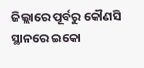ଜିଲ୍ଲାରେ ପୂର୍ବରୁ କୌଣସି ସ୍ଥାନରେ ଇକୋ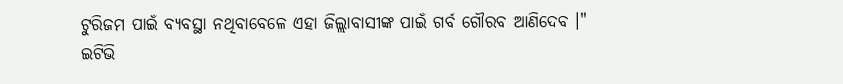ଟୁରିଜମ ପାଇଁ ବ୍ୟବସ୍ଥା ନଥିବାବେଳେ ଏହା ଜିଲ୍ଲାବାସୀଙ୍କ ପାଇଁ ଗର୍ବ ଗୌରବ ଆଣିଦେବ ।"
ଇଟିଭି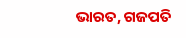ଭାରତ, ଗଜପତି